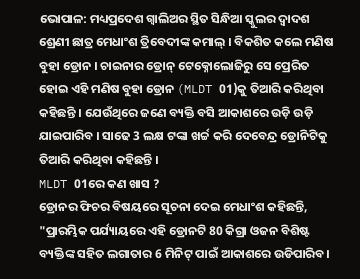ଭୋପାଳ: ମଧ୍ୟପ୍ରଦେଶ ଗ୍ବାଲିଅର ସ୍ଥିତ ସିନ୍ଧିଆ ସ୍କୁଲର ଦ୍ବାଦଶ ଶ୍ରେଣୀ ଛାତ୍ର ମେଧାଂଶ ତ୍ରିବେଦୀଙ୍କ କମାଲ୍ । ବିକଶିତ କଲେ ମଣିଷ ବୁହା ଡ୍ରୋନ । ଚାଇନାର ଡ୍ରୋନ୍ ଟେକ୍ନୋଲୋଜିରୁ ସେ ପ୍ରେରିତ ହୋଇ ଏହି ମଣିଷ ବୁହା ଡ୍ରୋନ (MLDT 01)କୁ ତିଆରି କରିଥିବା କହିଛନ୍ତି । ଯେଉଁଥିରେ ଜଣେ ବ୍ୟକ୍ତି ବସି ଆକାଶରେ ଉଡ଼ି ଉଡ଼ି ଯାଇପାରିବ । ସାଢେ 3 ଲକ୍ଷ ଟଙ୍କା ଖର୍ଚ୍ଚ କରି ଦେବେନ୍ଦ୍ର ଡ୍ରୋନିଟିକୁ ତିଆରି କରିଥିବା କହିଛନ୍ତି ।
MLDT 01ରେ କଣ ଖାସ ?
ଡ୍ରୋନର ଫିଚର ବିଷୟରେ ସୂଚନା ଦେଇ ମେଧାଂଶ କହିଛନ୍ତି, "ପ୍ରାରମ୍ଭିକ ପର୍ଯ୍ୟାୟରେ ଏହି ଡ୍ରୋନଟି 80 କିଗ୍ରା ଓଜନ ବିଶିଷ୍ଟ ବ୍ୟକ୍ତିଙ୍କ ସହିତ ଲଗାତାର 6 ମିନିଟ୍ ପାଇଁ ଆକାଶରେ ଉଡିପାରିବ।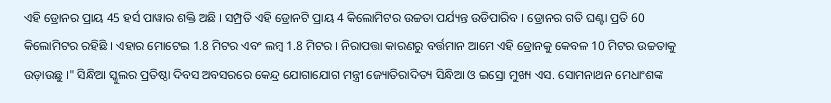ଏହି ଡ୍ରୋନର ପ୍ରାୟ 45 ହର୍ସ ପାୱାର ଶକ୍ତି ଅଛି । ସମ୍ପ୍ରତି ଏହି ଡ୍ରୋନଟି ପ୍ରାୟ 4 କିଲୋମିଟର ଉଚ୍ଚତା ପର୍ଯ୍ୟନ୍ତ ଉଡିପାରିବ । ଡ୍ରୋନର ଗତି ଘଣ୍ଟା ପ୍ରତି 60 କିଲୋମିଟର ରହିଛି । ଏହାର ମୋଟେଇ 1.8 ମିଟର ଏବଂ ଲମ୍ବ 1.8 ମିଟର । ନିରାପତ୍ତା କାରଣରୁ ବର୍ତ୍ତମାନ ଆମେ ଏହି ଡ୍ରୋନକୁ କେବଳ 10 ମିଟର ଉଚ୍ଚତାକୁ ଉଡ଼ାଉଛୁ ।" ସିନ୍ଧିଆ ସ୍କୁଲର ପ୍ରତିଷ୍ଠା ଦିବସ ଅବସରରେ କେନ୍ଦ୍ର ଯୋଗାଯୋଗ ମନ୍ତ୍ରୀ ଜ୍ୟୋତିରାଦିତ୍ୟ ସିନ୍ଧିଆ ଓ ଇସ୍ରୋ ମୁଖ୍ୟ ଏସ. ସୋମନାଥନ ମେଧାଂଶଙ୍କ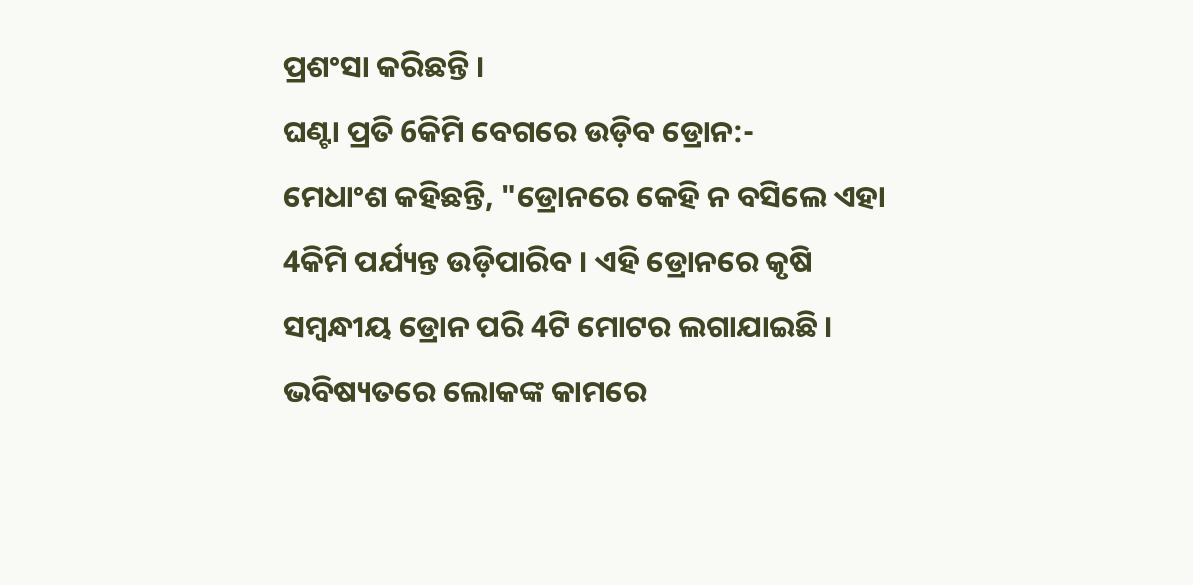ପ୍ରଶଂସା କରିଛନ୍ତି ।
ଘଣ୍ଟା ପ୍ରତି 6କିମି ବେଗରେ ଉଡ଼ିବ ଡ୍ରୋନ:-
ମେଧାଂଶ କହିଛନ୍ତି, "ଡ୍ରୋନରେ କେହି ନ ବସିଲେ ଏହା 4କିମି ପର୍ଯ୍ୟନ୍ତ ଉଡ଼ିପାରିବ । ଏହି ଡ୍ରୋନରେ କୃଷି ସମ୍ବନ୍ଧୀୟ ଡ୍ରୋନ ପରି 4ଟି ମୋଟର ଲଗାଯାଇଛି । ଭବିଷ୍ୟତରେ ଲୋକଙ୍କ କାମରେ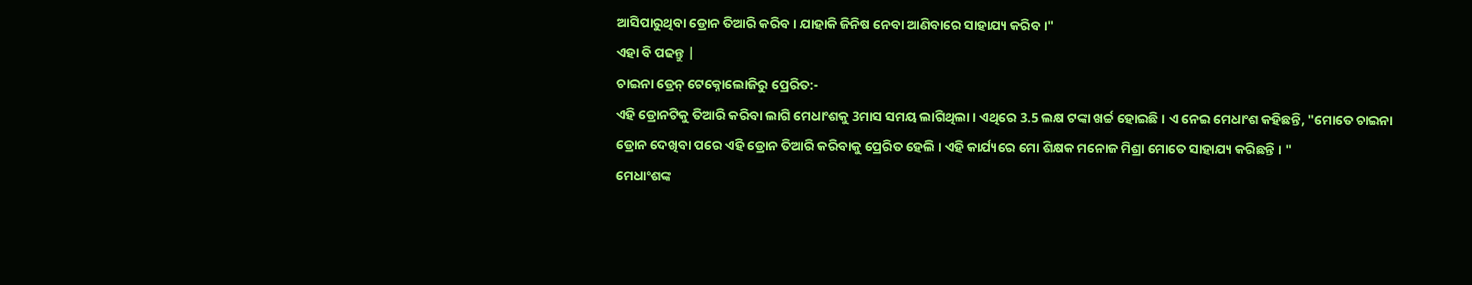ଆସିପାରୁଥିବା ଡ୍ରୋନ ତିଆରି କରିବ । ଯାହାକି ଜିନିଷ ନେବା ଆଣିବାରେ ସାହାଯ୍ୟ କରିବ ।"
ଏହା ବି ପଢନ୍ତୁ |
ଚାଇନା ଡ୍ରେନ୍ ଟେକ୍ନୋଲୋଜିରୁ ପ୍ରେରିତ:-
ଏହି ଡ୍ରୋନଟିକୁ ତିଆରି କରିବା ଲାଗି ମେଧାଂଶକୁ 3ମାସ ସମୟ ଲାଗିଥିଲା । ଏଥିରେ 3.5 ଲକ୍ଷ ଟଙ୍କା ଖର୍ଚ୍ଚ ହୋଇଛି । ଏ ନେଇ ମେଧାଂଶ କହିଛନ୍ତି, "ମୋତେ ଚାଇନା ଡ୍ରୋନ ଦେଖିବା ପରେ ଏହି ଡ୍ରୋନ ତିଆରି କରିବାକୁ ପ୍ରେରିତ ହେଲି । ଏହି କାର୍ଯ୍ୟରେ ମୋ ଶିକ୍ଷକ ମନୋଜ ମିଶ୍ରା ମୋତେ ସାହାଯ୍ୟ କରିଛନ୍ତି । "
ମେଧାଂଶଙ୍କ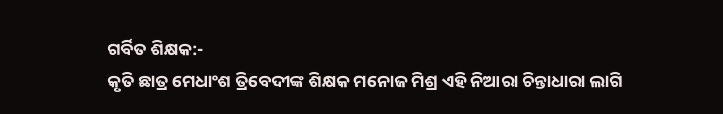ଗର୍ବିତ ଶିକ୍ଷକ:-
କୃତି ଛାତ୍ର ମେଧାଂଶ ତ୍ରିବେଦୀଙ୍କ ଶିକ୍ଷକ ମନୋଜ ମିଶ୍ର ଏହି ନିଆରା ଚିନ୍ତାଧାରା ଲାଗି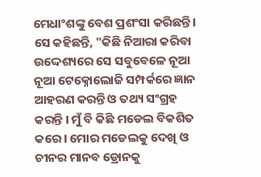ମେଧାଂଶଙ୍କୁ ବେଶ ପ୍ରଶଂସା କରିଛନ୍ତି । ସେ କହିଛନ୍ତି, "କିଛି ନିଆରା କରିବା ଉଦ୍ଦେଶ୍ୟରେ ସେ ସବୁବେଳେ ନୂଆ ନୂଆ ଟେକ୍ନୋଲୋଜି ସମ୍ପର୍କରେ ଜ୍ଞାନ ଆହରଣ କରନ୍ତି ଓ ତଥ୍ୟ ସଂଗ୍ରହ କରନ୍ତି । ମୁଁ ବି କିଛି ମଡେଲ ବିକଶିତ କରେ । ମୋର ମଡେଲକୁ ଦେଖି ଓ ଚୀନର ମାନବ ଡ୍ରୋନକୁ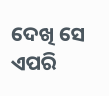ଦେଖି ସେ ଏପରି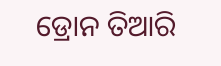ଡ୍ରୋନ ତିଆରି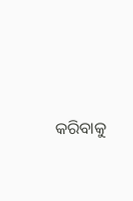କରିବାକୁ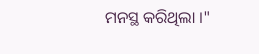ମନସ୍ଥ କରିଥିଲା ।"